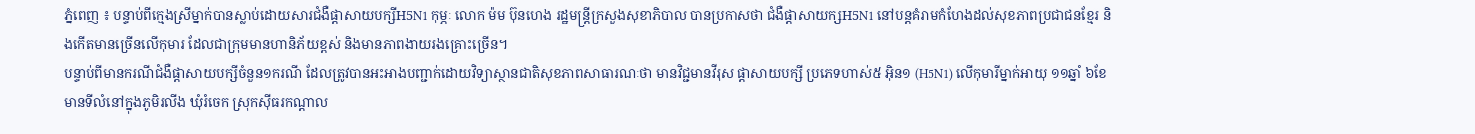ភ្នំពេញ ៖ បន្ទាប់ពីក្មេងស្រីម្នាក់បានស្លាប់ដោយសារជំងឺផ្ដាសាយបក្សីH5N1 កុម្ភៈ លោក ម៉ម ប៊ុនហេង រដ្ឋមន្ដ្រីក្រសួងសុខាភិបាល បានប្រកាសថា ជំងឺផ្ដាសាយក្សH5N1 នៅបន្ដគំរាមកំហែងដល់សុខភាពប្រជាជនខ្មែរ និងកើតមានច្រើនលើកុមារ ដែលជាក្រុមមានហានិភ័យខ្ពស់ និងមានភាពងាយរងគ្រោះច្រើន។
បន្ទាប់ពីមានករណីជំងឺផ្តាសាយបក្សីចំនួន១ករណី ដែលត្រូវបានអះអាងបញ្ជាក់ដោយវិទ្យាស្ថានជាតិសុខភាពសាធារណៈថា មានវិជ្ជមានវីរុស ផ្តាសាយបក្សី ប្រភេទហាស់៥ អ៊ិន១ (H5N1) លើកុមារីម្នាក់អាយុ ១១ឆ្នាំ ៦ខែ មានទីលំនៅក្នុងភូមិរលីង ឃុំរំចេក ស្រុកស៊ីធរកណ្តាល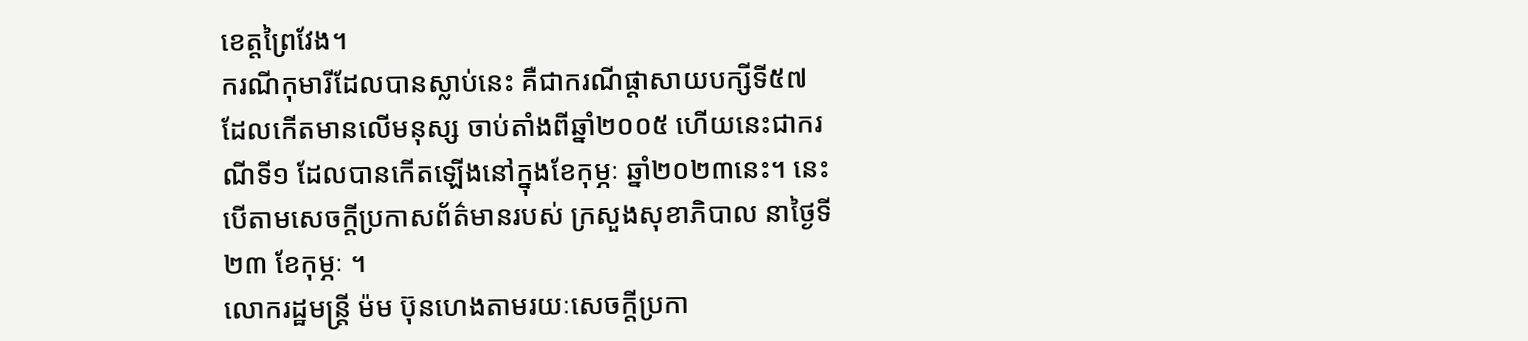ខេត្តព្រៃវែង។
ករណីកុមារីដែលបានស្លាប់នេះ គឺជាករណីផ្ដាសាយបក្សីទី៥៧ ដែលកើតមានលើមនុស្ស ចាប់តាំងពីឆ្នាំ២០០៥ ហើយនេះជាករណីទី១ ដែលបានកើតឡើងនៅក្នុងខែកុម្ភៈ ឆ្នាំ២០២៣នេះ។ នេះបើតាមសេចក្ដីប្រកាសព័ត៌មានរបស់ ក្រសួងសុខាភិបាល នាថ្ងៃទី២៣ ខែកុម្ភៈ ។
លោករដ្ឋមន្ដ្រី ម៉ម ប៊ុនហេងតាមរយៈសេចក្តីប្រកា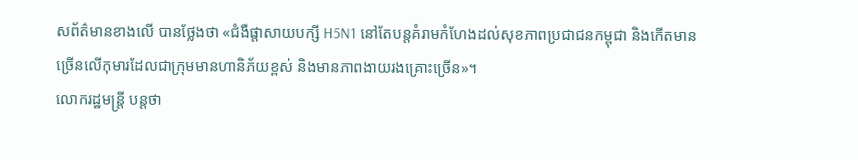សព័ត៌មានខាងលើ បានថ្លែងថា «ជំងឺផ្តាសាយបក្សី H5N1 នៅតែបន្តគំរាមកំហែងដល់សុខភាពប្រជាជនកម្ពុជា និងកើតមានច្រើនលើកុមារដែលជាក្រុមមានហានិភ័យខ្ពស់ និងមានភាពងាយរងគ្រោះច្រើន»។
លោករដ្ឋមន្ដ្រី បន្ដថា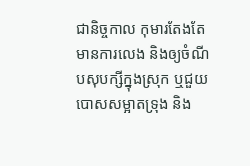ជានិច្ចកាល កុមារតែងតែមានការលេង និងឲ្យចំណីបសុបក្សីក្នុងស្រុក ឬជួយបោសសម្អាតទ្រុង និង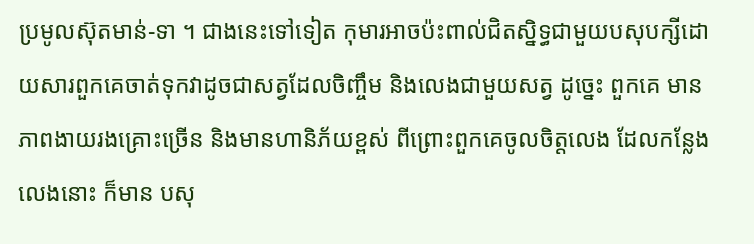ប្រមូលស៊ុតមាន់-ទា ។ ជាងនេះទៅទៀត កុមារអាចប៉ះពាល់ជិតស្និទ្ធជាមួយបសុបក្សីដោយសារពួកគេចាត់ទុកវាដូចជាសត្វដែលចិញ្ចឹម និងលេងជាមួយសត្វ ដូច្នេះ ពួកគេ មានភាពងាយរងគ្រោះច្រើន និងមានហានិភ័យខ្ពស់ ពីព្រោះពួកគេចូលចិត្តលេង ដែលកន្លែងលេងនោះ ក៏មាន បសុ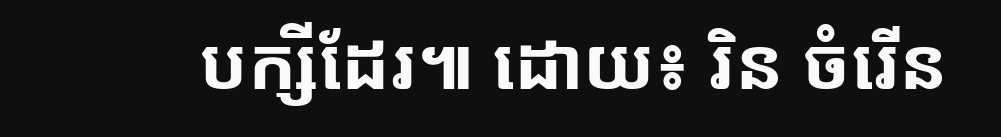បក្សីដែរ៕ ដោយ៖ រិន ចំរើន